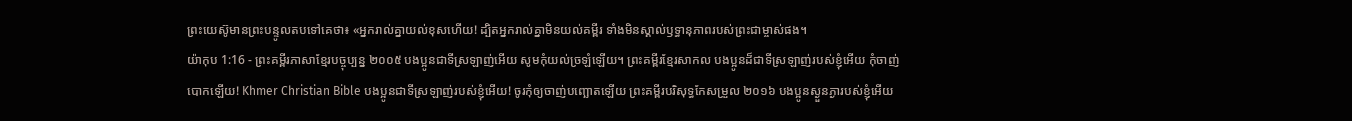ព្រះយេស៊ូមានព្រះបន្ទូលតបទៅគេថា៖ «អ្នករាល់គ្នាយល់ខុសហើយ! ដ្បិតអ្នករាល់គ្នាមិនយល់គម្ពីរ ទាំងមិនស្គាល់ឫទ្ធានុភាពរបស់ព្រះជាម្ចាស់ផង។
យ៉ាកុប 1:16 - ព្រះគម្ពីរភាសាខ្មែរបច្ចុប្បន្ន ២០០៥ បងប្អូនជាទីស្រឡាញ់អើយ សូមកុំយល់ច្រឡំឡើយ។ ព្រះគម្ពីរខ្មែរសាកល បងប្អូនដ៏ជាទីស្រឡាញ់របស់ខ្ញុំអើយ កុំចាញ់បោកឡើយ! Khmer Christian Bible បងប្អូនជាទីស្រឡាញ់របស់ខ្ញុំអើយ! ចូរកុំឲ្យចាញ់បញ្ឆោតឡើយ ព្រះគម្ពីរបរិសុទ្ធកែសម្រួល ២០១៦ បងប្អូនស្ងួនភ្ងារបស់ខ្ញុំអើយ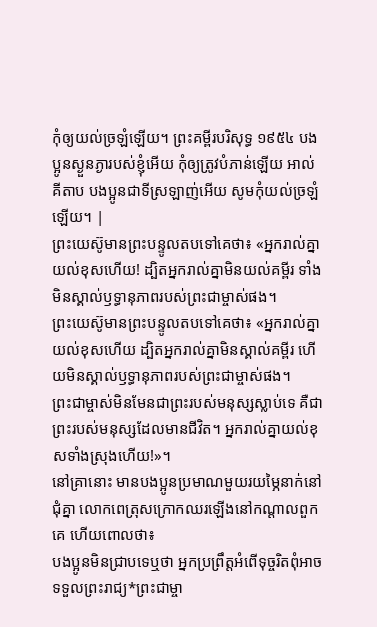កុំឲ្យយល់ច្រឡំឡើយ។ ព្រះគម្ពីរបរិសុទ្ធ ១៩៥៤ បងប្អូនស្ងួនភ្ងារបស់ខ្ញុំអើយ កុំឲ្យត្រូវបំភាន់ឡើយ អាល់គីតាប បងប្អូនជាទីស្រឡាញ់អើយ សូមកុំយល់ច្រឡំឡើយ។ |
ព្រះយេស៊ូមានព្រះបន្ទូលតបទៅគេថា៖ «អ្នករាល់គ្នាយល់ខុសហើយ! ដ្បិតអ្នករាល់គ្នាមិនយល់គម្ពីរ ទាំងមិនស្គាល់ឫទ្ធានុភាពរបស់ព្រះជាម្ចាស់ផង។
ព្រះយេស៊ូមានព្រះបន្ទូលតបទៅគេថា៖ «អ្នករាល់គ្នាយល់ខុសហើយ ដ្បិតអ្នករាល់គ្នាមិនស្គាល់គម្ពីរ ហើយមិនស្គាល់ឫទ្ធានុភាពរបស់ព្រះជាម្ចាស់ផង។
ព្រះជាម្ចាស់មិនមែនជាព្រះរបស់មនុស្សស្លាប់ទេ គឺជាព្រះរបស់មនុស្សដែលមានជីវិត។ អ្នករាល់គ្នាយល់ខុសទាំងស្រុងហើយ!»។
នៅគ្រានោះ មានបងប្អូនប្រមាណមួយរយម្ភៃនាក់នៅជុំគ្នា លោកពេត្រុសក្រោកឈរឡើងនៅកណ្ដាលពួកគេ ហើយពោលថា៖
បងប្អូនមិនជ្រាបទេឬថា អ្នកប្រព្រឹត្តអំពើទុច្ចរិតពុំអាចទទួលព្រះរាជ្យ*ព្រះជាម្ចា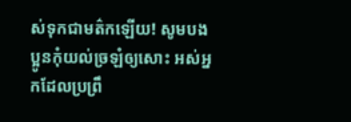ស់ទុកជាមត៌កឡើយ! សូមបងប្អូនកុំយល់ច្រឡំឲ្យសោះ អស់អ្នកដែលប្រព្រឹ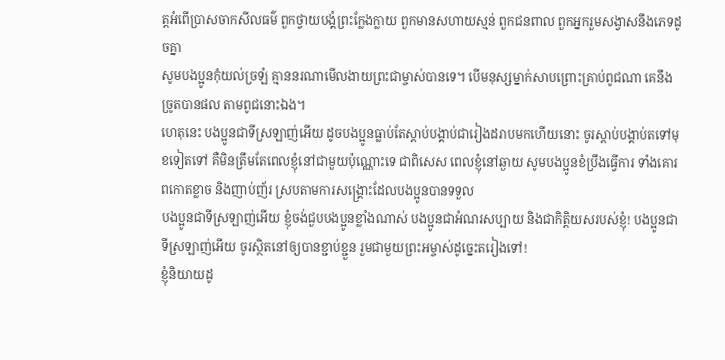ត្តអំពើប្រាសចាកសីលធម៌ ពួកថ្វាយបង្គំព្រះក្លែងក្លាយ ពួកមានសហាយស្មន់ ពួកជនពាល ពួកអ្នករួមសង្វាសនឹងភេទដូចគ្នា
សូមបងប្អូនកុំយល់ច្រឡំ គ្មាននរណាមើលងាយព្រះជាម្ចាស់បានទេ។ បើមនុស្សម្នាក់សាបព្រោះគ្រាប់ពូជណា គេនឹងច្រូតបានផល តាមពូជនោះឯង។
ហេតុនេះ បងប្អូនជាទីស្រឡាញ់អើយ ដូចបងប្អូនធ្លាប់តែស្ដាប់បង្គាប់ជារៀងដរាបមកហើយនោះ ចូរស្ដាប់បង្គាប់តទៅមុខទៀតទៅ គឺមិនត្រឹមតែពេលខ្ញុំនៅជាមួយប៉ុណ្ណោះទេ ជាពិសេស ពេលខ្ញុំនៅឆ្ងាយ សូមបងប្អូនខំប្រឹងធ្វើការ ទាំងគោរពកោតខ្លាច និងញាប់ញ័រ ស្របតាមការសង្គ្រោះដែលបងប្អូនបានទទួល
បងប្អូនជាទីស្រឡាញ់អើយ ខ្ញុំចង់ជួបបងប្អូនខ្លាំងណាស់ បងប្អូនជាអំណរសប្បាយ និងជាកិត្តិយសរបស់ខ្ញុំ! បងប្អូនជាទីស្រឡាញ់អើយ ចូរស្ថិតនៅឲ្យបានខ្ជាប់ខ្ជួន រួមជាមួយព្រះអម្ចាស់ដូច្នេះតរៀងទៅ!
ខ្ញុំនិយាយដូ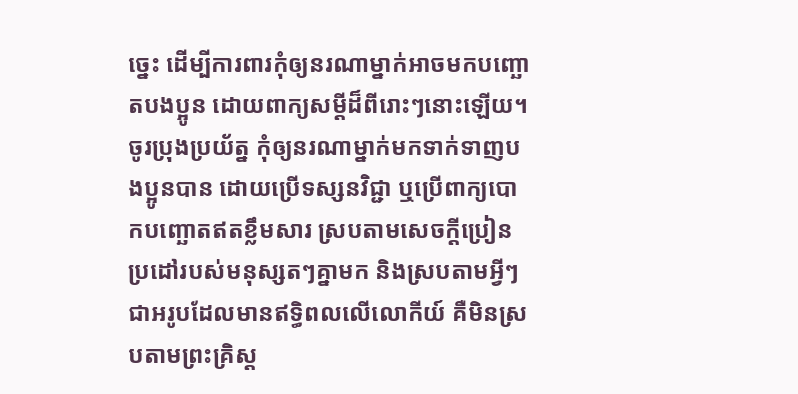ច្នេះ ដើម្បីការពារកុំឲ្យនរណាម្នាក់អាចមកបញ្ឆោតបងប្អូន ដោយពាក្យសម្ដីដ៏ពីរោះៗនោះឡើយ។
ចូរប្រុងប្រយ័ត្ន កុំឲ្យនរណាម្នាក់មកទាក់ទាញបងប្អូនបាន ដោយប្រើទស្សនវិជ្ជា ឬប្រើពាក្យបោកបញ្ឆោតឥតខ្លឹមសារ ស្របតាមសេចក្ដីប្រៀនប្រដៅរបស់មនុស្សតៗគ្នាមក និងស្របតាមអ្វីៗជាអរូបដែលមានឥទ្ធិពលលើលោកីយ៍ គឺមិនស្របតាមព្រះគ្រិស្ត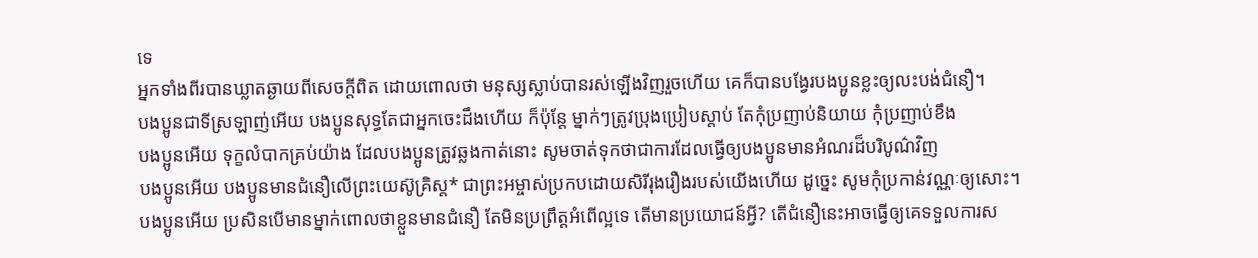ទេ
អ្នកទាំងពីរបានឃ្លាតឆ្ងាយពីសេចក្ដីពិត ដោយពោលថា មនុស្សស្លាប់បានរស់ឡើងវិញរួចហើយ គេក៏បានបង្វែរបងប្អូនខ្លះឲ្យលះបង់ជំនឿ។
បងប្អូនជាទីស្រឡាញ់អើយ បងប្អូនសុទ្ធតែជាអ្នកចេះដឹងហើយ ក៏ប៉ុន្តែ ម្នាក់ៗត្រូវប្រុងប្រៀបស្ដាប់ តែកុំប្រញាប់និយាយ កុំប្រញាប់ខឹង
បងប្អូនអើយ ទុក្ខលំបាកគ្រប់យ៉ាង ដែលបងប្អូនត្រូវឆ្លងកាត់នោះ សូមចាត់ទុកថាជាការដែលធ្វើឲ្យបងប្អូនមានអំណរដ៏បរិបូណ៌វិញ
បងប្អូនអើយ បងប្អូនមានជំនឿលើព្រះយេស៊ូគ្រិស្ត* ជាព្រះអម្ចាស់ប្រកបដោយសិរីរុងរឿងរបស់យើងហើយ ដូច្នេះ សូមកុំប្រកាន់វណ្ណៈឲ្យសោះ។
បងប្អូនអើយ ប្រសិនបើមានម្នាក់ពោលថាខ្លួនមានជំនឿ តែមិនប្រព្រឹត្តអំពើល្អទេ តើមានប្រយោជន៍អ្វី? តើជំនឿនេះអាចធ្វើឲ្យគេទទួលការស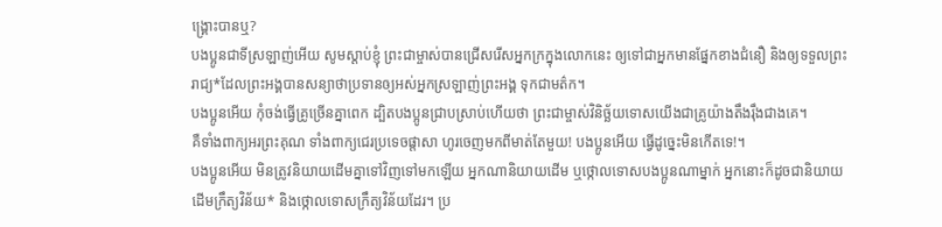ង្គ្រោះបានឬ?
បងប្អូនជាទីស្រឡាញ់អើយ សូមស្ដាប់ខ្ញុំ ព្រះជាម្ចាស់បានជ្រើសរើសអ្នកក្រក្នុងលោកនេះ ឲ្យទៅជាអ្នកមានផ្នែកខាងជំនឿ និងឲ្យទទួលព្រះរាជ្យ*ដែលព្រះអង្គបានសន្យាថាប្រទានឲ្យអស់អ្នកស្រឡាញ់ព្រះអង្គ ទុកជាមត៌ក។
បងប្អូនអើយ កុំចង់ធ្វើគ្រូច្រើនគ្នាពេក ដ្បិតបងប្អូនជ្រាបស្រាប់ហើយថា ព្រះជាម្ចាស់វិនិច្ឆ័យទោសយើងជាគ្រូយ៉ាងតឹងរ៉ឹងជាងគេ។
គឺទាំងពាក្យអរព្រះគុណ ទាំងពាក្យជេរប្រទេចផ្ដាសា ហូរចេញមកពីមាត់តែមួយ! បងប្អូនអើយ ធ្វើដូច្នេះមិនកើតទេ!។
បងប្អូនអើយ មិនត្រូវនិយាយដើមគ្នាទៅវិញទៅមកឡើយ អ្នកណានិយាយដើម ឬថ្កោលទោសបងប្អូនណាម្នាក់ អ្នកនោះក៏ដូចជានិយាយដើមក្រឹត្យវិន័យ* និងថ្កោលទោសក្រឹត្យវិន័យដែរ។ ប្រ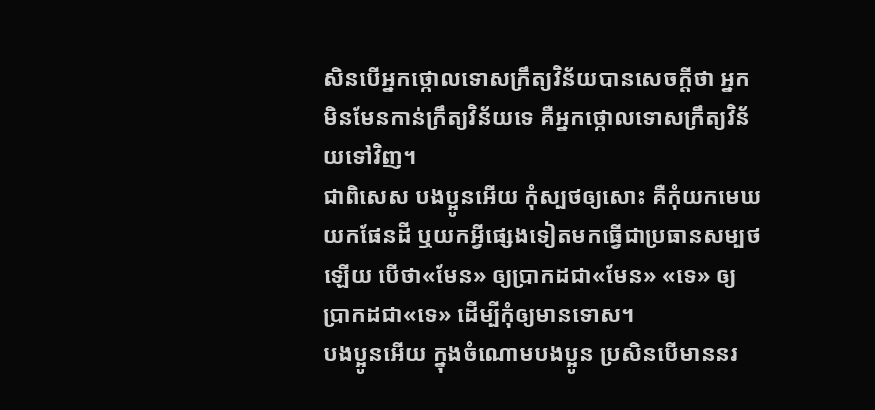សិនបើអ្នកថ្កោលទោសក្រឹត្យវិន័យបានសេចក្ដីថា អ្នកមិនមែនកាន់ក្រឹត្យវិន័យទេ គឺអ្នកថ្កោលទោសក្រឹត្យវិន័យទៅវិញ។
ជាពិសេស បងប្អូនអើយ កុំស្បថឲ្យសោះ គឺកុំយកមេឃ យកផែនដី ឬយកអ្វីផ្សេងទៀតមកធ្វើជាប្រធានសម្បថឡើយ បើថា«មែន» ឲ្យប្រាកដជា«មែន» «ទេ» ឲ្យប្រាកដជា«ទេ» ដើម្បីកុំឲ្យមានទោស។
បងប្អូនអើយ ក្នុងចំណោមបងប្អូន ប្រសិនបើមាននរ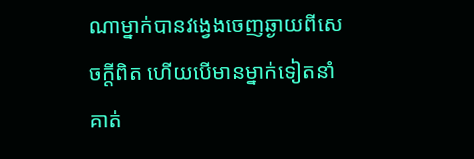ណាម្នាក់បានវង្វេងចេញឆ្ងាយពីសេចក្ដីពិត ហើយបើមានម្នាក់ទៀតនាំគាត់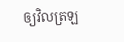ឲ្យវិលត្រឡ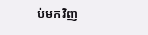ប់មកវិញ